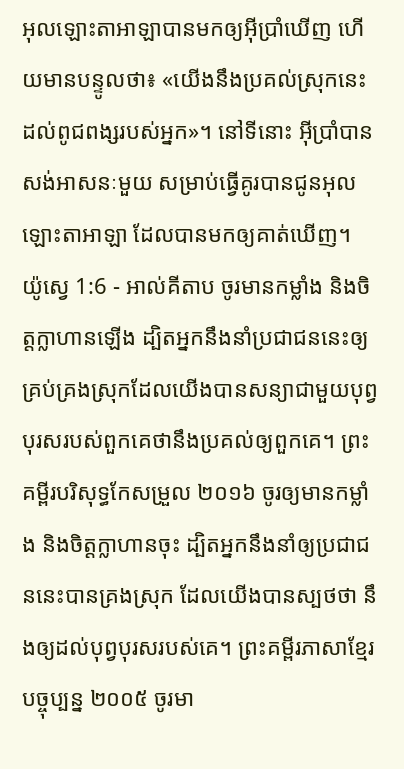អុលឡោះតាអាឡាបានមកឲ្យអ៊ីប្រាំឃើញ ហើយមានបន្ទូលថា៖ «យើងនឹងប្រគល់ស្រុកនេះ ដល់ពូជពង្សរបស់អ្នក»។ នៅទីនោះ អ៊ីប្រាំបានសង់អាសនៈមួយ សម្រាប់ធ្វើគូរបានជូនអុលឡោះតាអាឡា ដែលបានមកឲ្យគាត់ឃើញ។
យ៉ូស្វេ 1:6 - អាល់គីតាប ចូរមានកម្លាំង និងចិត្តក្លាហានឡើង ដ្បិតអ្នកនឹងនាំប្រជាជននេះឲ្យគ្រប់គ្រងស្រុកដែលយើងបានសន្យាជាមួយបុព្វបុរសរបស់ពួកគេថានឹងប្រគល់ឲ្យពួកគេ។ ព្រះគម្ពីរបរិសុទ្ធកែសម្រួល ២០១៦ ចូរឲ្យមានកម្លាំង និងចិត្តក្លាហានចុះ ដ្បិតអ្នកនឹងនាំឲ្យប្រជាជននេះបានគ្រងស្រុក ដែលយើងបានស្បថថា នឹងឲ្យដល់បុព្វបុរសរបស់គេ។ ព្រះគម្ពីរភាសាខ្មែរបច្ចុប្បន្ន ២០០៥ ចូរមា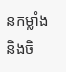នកម្លាំង និងចិ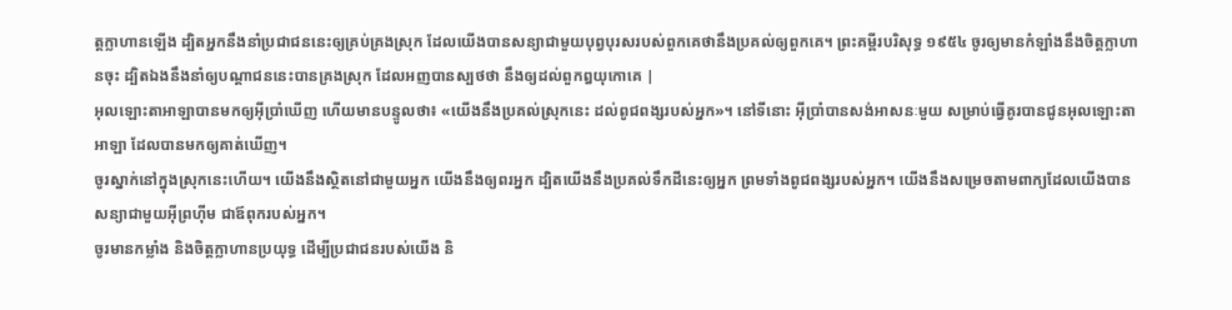ត្តក្លាហានឡើង ដ្បិតអ្នកនឹងនាំប្រជាជននេះឲ្យគ្រប់គ្រងស្រុក ដែលយើងបានសន្យាជាមួយបុព្វបុរសរបស់ពួកគេថានឹងប្រគល់ឲ្យពួកគេ។ ព្រះគម្ពីរបរិសុទ្ធ ១៩៥៤ ចូរឲ្យមានកំឡាំងនឹងចិត្តក្លាហានចុះ ដ្បិតឯងនឹងនាំឲ្យបណ្តាជននេះបានគ្រងស្រុក ដែលអញបានស្បថថា នឹងឲ្យដល់ពួកឰយុកោគេ |
អុលឡោះតាអាឡាបានមកឲ្យអ៊ីប្រាំឃើញ ហើយមានបន្ទូលថា៖ «យើងនឹងប្រគល់ស្រុកនេះ ដល់ពូជពង្សរបស់អ្នក»។ នៅទីនោះ អ៊ីប្រាំបានសង់អាសនៈមួយ សម្រាប់ធ្វើគូរបានជូនអុលឡោះតាអាឡា ដែលបានមកឲ្យគាត់ឃើញ។
ចូរស្នាក់នៅក្នុងស្រុកនេះហើយ។ យើងនឹងស្ថិតនៅជាមួយអ្នក យើងនឹងឲ្យពរអ្នក ដ្បិតយើងនឹងប្រគល់ទឹកដីនេះឲ្យអ្នក ព្រមទាំងពូជពង្សរបស់អ្នក។ យើងនឹងសម្រេចតាមពាក្យដែលយើងបានសន្យាជាមួយអ៊ីព្រហ៊ីម ជាឪពុករបស់អ្នក។
ចូរមានកម្លាំង និងចិត្តក្លាហានប្រយុទ្ធ ដើម្បីប្រជាជនរបស់យើង និ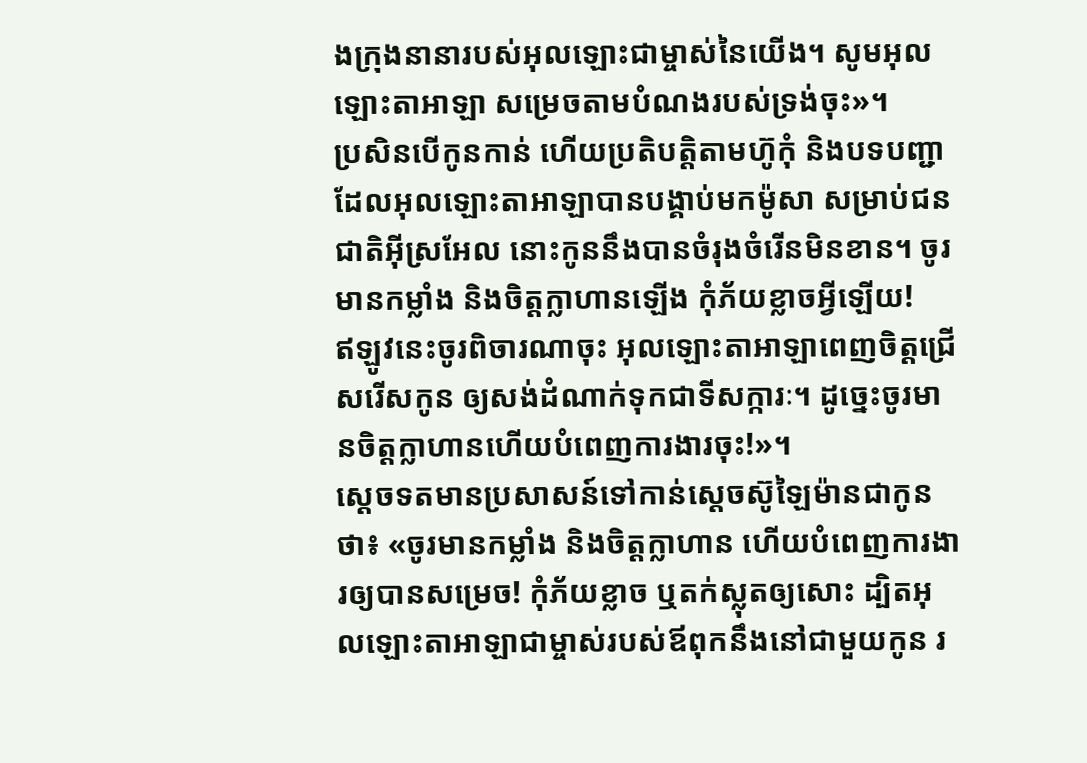ងក្រុងនានារបស់អុលឡោះជាម្ចាស់នៃយើង។ សូមអុលឡោះតាអាឡា សម្រេចតាមបំណងរបស់ទ្រង់ចុះ»។
ប្រសិនបើកូនកាន់ ហើយប្រតិបត្តិតាមហ៊ូកុំ និងបទបញ្ជា ដែលអុលឡោះតាអាឡាបានបង្គាប់មកម៉ូសា សម្រាប់ជនជាតិអ៊ីស្រអែល នោះកូននឹងបានចំរុងចំរើនមិនខាន។ ចូរមានកម្លាំង និងចិត្តក្លាហានឡើង កុំភ័យខ្លាចអ្វីឡើយ!
ឥឡូវនេះចូរពិចារណាចុះ អុលឡោះតាអាឡាពេញចិត្តជ្រើសរើសកូន ឲ្យសង់ដំណាក់ទុកជាទីសក្ការៈ។ ដូច្នេះចូរមានចិត្តក្លាហានហើយបំពេញការងារចុះ!»។
ស្តេចទតមានប្រសាសន៍ទៅកាន់ស្តេចស៊ូឡៃម៉ានជាកូនថា៖ «ចូរមានកម្លាំង និងចិត្តក្លាហាន ហើយបំពេញការងារឲ្យបានសម្រេច! កុំភ័យខ្លាច ឬតក់ស្លុតឲ្យសោះ ដ្បិតអុលឡោះតាអាឡាជាម្ចាស់របស់ឪពុកនឹងនៅជាមួយកូន រ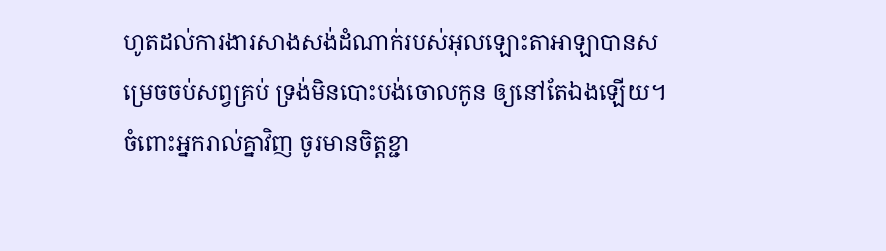ហូតដល់ការងារសាងសង់ដំណាក់របស់អុលឡោះតាអាឡាបានសម្រេចចប់សព្វគ្រប់ ទ្រង់មិនបោះបង់ចោលកូន ឲ្យនៅតែឯងឡើយ។
ចំពោះអ្នករាល់គ្នាវិញ ចូរមានចិត្តខ្ជា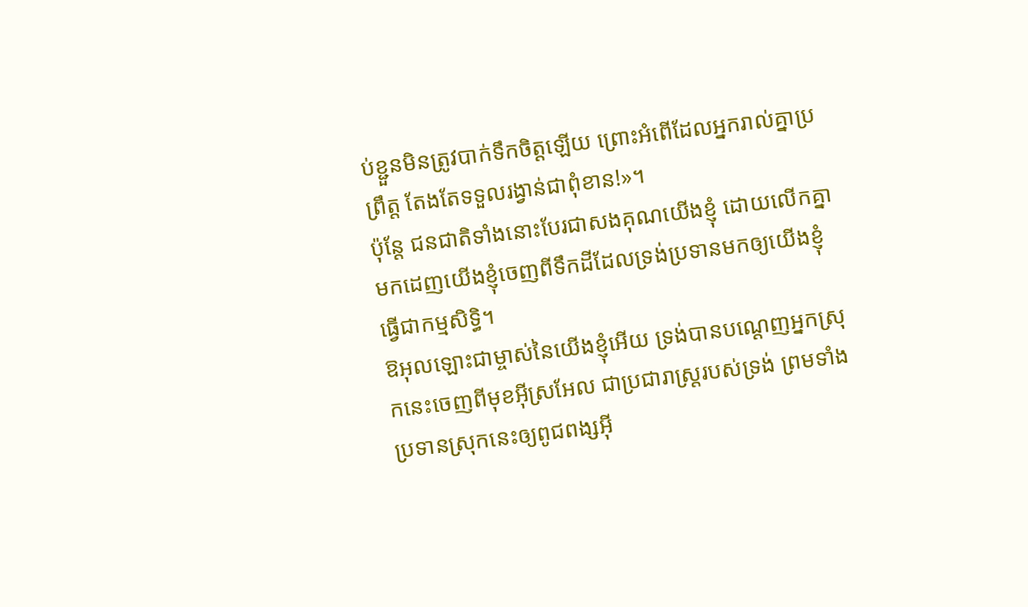ប់ខ្ជួនមិនត្រូវបាក់ទឹកចិត្តឡើយ ព្រោះអំពើដែលអ្នករាល់គ្នាប្រព្រឹត្ត តែងតែទទួលរង្វាន់ជាពុំខាន!»។
ប៉ុន្តែ ជនជាតិទាំងនោះបែរជាសងគុណយើងខ្ញុំ ដោយលើកគ្នាមកដេញយើងខ្ញុំចេញពីទឹកដីដែលទ្រង់ប្រទានមកឲ្យយើងខ្ញុំធ្វើជាកម្មសិទ្ធិ។
ឱអុលឡោះជាម្ចាស់នៃយើងខ្ញុំអើយ ទ្រង់បានបណ្តេញអ្នកស្រុកនេះចេញពីមុខអ៊ីស្រអែល ជាប្រជារាស្ត្ររបស់ទ្រង់ ព្រមទាំងប្រទានស្រុកនេះឲ្យពូជពង្សអ៊ី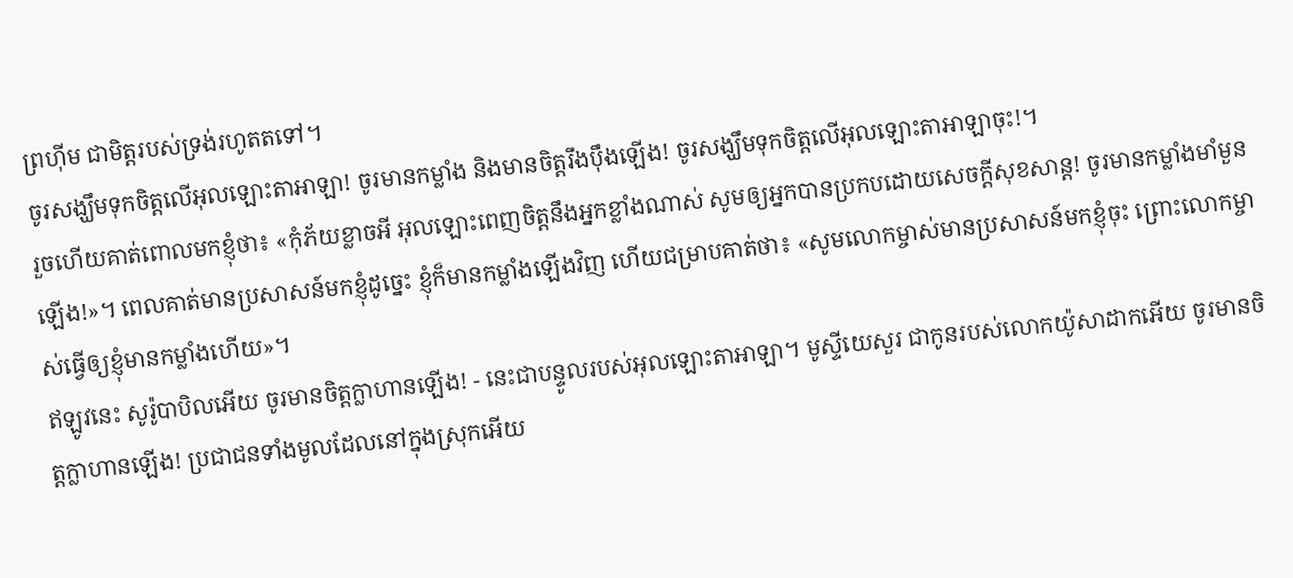ព្រហ៊ីម ជាមិត្តរបស់ទ្រង់រហូតតទៅ។
ចូរសង្ឃឹមទុកចិត្តលើអុលឡោះតាអាឡា! ចូរមានកម្លាំង និងមានចិត្តរឹងប៉ឹងឡើង! ចូរសង្ឃឹមទុកចិត្តលើអុលឡោះតាអាឡាចុះ!។
រួចហើយគាត់ពោលមកខ្ញុំថា៖ «កុំភ័យខ្លាចអី អុលឡោះពេញចិត្តនឹងអ្នកខ្លាំងណាស់ សូមឲ្យអ្នកបានប្រកបដោយសេចក្ដីសុខសាន្ត! ចូរមានកម្លាំងមាំមួនឡើង!»។ ពេលគាត់មានប្រសាសន៍មកខ្ញុំដូច្នេះ ខ្ញុំក៏មានកម្លាំងឡើងវិញ ហើយជម្រាបគាត់ថា៖ «សូមលោកម្ចាស់មានប្រសាសន៍មកខ្ញុំចុះ ព្រោះលោកម្ចាស់ធ្វើឲ្យខ្ញុំមានកម្លាំងហើយ»។
ឥឡូវនេះ សូរ៉ូបាបិលអើយ ចូរមានចិត្តក្លាហានឡើង! - នេះជាបន្ទូលរបស់អុលឡោះតាអាឡា។ មូស្ទីយេសួរ ជាកូនរបស់លោកយ៉ូសាដាកអើយ ចូរមានចិត្តក្លាហានឡើង! ប្រជាជនទាំងមូលដែលនៅក្នុងស្រុកអើយ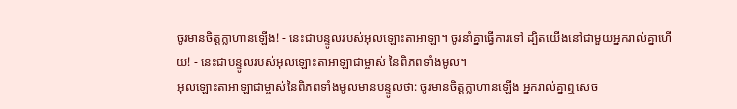ចូរមានចិត្តក្លាហានឡើង! - នេះជាបន្ទូលរបស់អុលឡោះតាអាឡា។ ចូរនាំគ្នាធ្វើការទៅ ដ្បិតយើងនៅជាមួយអ្នករាល់គ្នាហើយ! - នេះជាបន្ទូលរបស់អុលឡោះតាអាឡាជាម្ចាស់ នៃពិភពទាំងមូល។
អុលឡោះតាអាឡាជាម្ចាស់នៃពិភពទាំងមូលមានបន្ទូលថា: ចូរមានចិត្តក្លាហានឡើង អ្នករាល់គ្នាឮសេច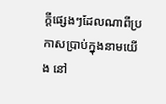ក្ដីផ្សេងៗដែលណាពីប្រកាសប្រាប់ក្នុងនាមយើង នៅ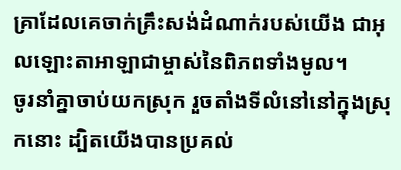គ្រាដែលគេចាក់គ្រឹះសង់ដំណាក់របស់យើង ជាអុលឡោះតាអាឡាជាម្ចាស់នៃពិភពទាំងមូល។
ចូរនាំគ្នាចាប់យកស្រុក រួចតាំងទីលំនៅនៅក្នុងស្រុកនោះ ដ្បិតយើងបានប្រគល់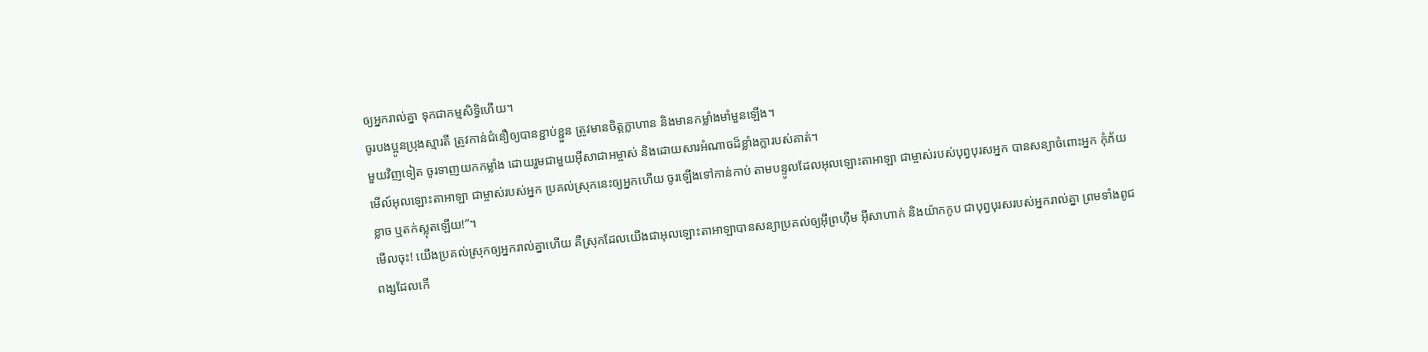ឲ្យអ្នករាល់គ្នា ទុកជាកម្មសិទ្ធិហើយ។
ចូរបងប្អូនប្រុងស្មារតី ត្រូវកាន់ជំនឿឲ្យបានខ្ជាប់ខ្ជួន ត្រូវមានចិត្ដក្លាហាន និងមានកម្លាំងមាំមួនឡើង។
មួយវិញទៀត ចូរទាញយកកម្លាំង ដោយរួមជាមួយអ៊ីសាជាអម្ចាស់ និងដោយសារអំណាចដ៏ខ្លាំងក្លារបស់គាត់។
មើល៍អុលឡោះតាអាឡា ជាម្ចាស់របស់អ្នក ប្រគល់ស្រុកនេះឲ្យអ្នកហើយ ចូរឡើងទៅកាន់កាប់ តាមបន្ទូលដែលអុលឡោះតាអាឡា ជាម្ចាស់របស់បុព្វបុរសអ្នក បានសន្យាចំពោះអ្នក កុំភ័យខ្លាច ឬតក់ស្លុតឡើយ!”។
មើលចុះ! យើងប្រគល់ស្រុកឲ្យអ្នករាល់គ្នាហើយ គឺស្រុកដែលយើងជាអុលឡោះតាអាឡាបានសន្យាប្រគល់ឲ្យអ៊ីព្រហ៊ីម អ៊ីសាហាក់ និងយ៉ាកកូប ជាបុព្វបុរសរបស់អ្នករាល់គ្នា ព្រមទាំងពូជពង្សដែលកើ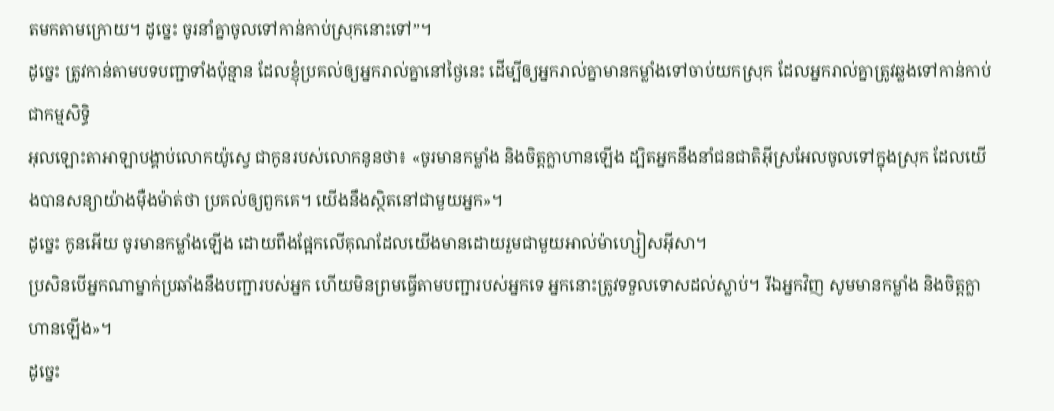តមកតាមក្រោយ។ ដូច្នេះ ចូរនាំគ្នាចូលទៅកាន់កាប់ស្រុកនោះទៅ”។
ដូច្នេះ ត្រូវកាន់តាមបទបញ្ជាទាំងប៉ុន្មាន ដែលខ្ញុំប្រគល់ឲ្យអ្នករាល់គ្នានៅថ្ងៃនេះ ដើម្បីឲ្យអ្នករាល់គ្នាមានកម្លាំងទៅចាប់យកស្រុក ដែលអ្នករាល់គ្នាត្រូវឆ្លងទៅកាន់កាប់ជាកម្មសិទ្ធិ
អុលឡោះតាអាឡាបង្គាប់លោកយ៉ូស្វេ ជាកូនរបស់លោកនូនថា៖ «ចូរមានកម្លាំង និងចិត្តក្លាហានឡើង ដ្បិតអ្នកនឹងនាំជនជាតិអ៊ីស្រអែលចូលទៅក្នុងស្រុក ដែលយើងបានសន្យាយ៉ាងម៉ឺងម៉ាត់ថា ប្រគល់ឲ្យពួកគេ។ យើងនឹងស្ថិតនៅជាមួយអ្នក»។
ដូច្នេះ កូនអើយ ចូរមានកម្លាំងឡើង ដោយពឹងផ្អែកលើគុណដែលយើងមានដោយរួមជាមួយអាល់ម៉ាហ្សៀសអ៊ីសា។
ប្រសិនបើអ្នកណាម្នាក់ប្រឆាំងនឹងបញ្ជារបស់អ្នក ហើយមិនព្រមធ្វើតាមបញ្ជារបស់អ្នកទេ អ្នកនោះត្រូវទទួលទោសដល់ស្លាប់។ រីឯអ្នកវិញ សូមមានកម្លាំង និងចិត្តក្លាហានឡើង»។
ដូច្នេះ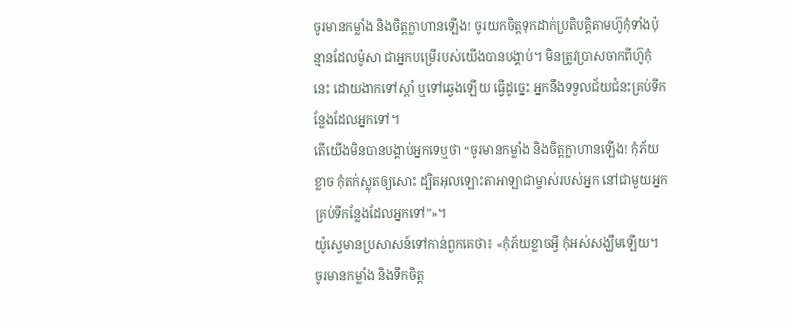ចូរមានកម្លាំង និងចិត្តក្លាហានឡើង! ចូរយកចិត្តទុកដាក់ប្រតិបត្តិតាមហ៊ូកុំទាំងប៉ុន្មានដែលម៉ូសា ជាអ្នកបម្រើរបស់យើងបានបង្គាប់។ មិនត្រូវប្រាសចាកពីហ៊ូកុំនេះ ដោយងាកទៅស្តាំ ឬទៅឆ្វេងឡើយ ធ្វើដូច្នេះ អ្នកនឹងទទួលជ័យជំនះគ្រប់ទីកន្លែងដែលអ្នកទៅ។
តើយើងមិនបានបង្គាប់អ្នកទេឬថា “ចូរមានកម្លាំង និងចិត្តក្លាហានឡើង! កុំភ័យខ្លាច កុំតក់ស្លុតឲ្យសោះ ដ្បិតអុលឡោះតាអាឡាជាម្ចាស់របស់អ្នក នៅជាមួយអ្នក គ្រប់ទីកន្លែងដែលអ្នកទៅ”»។
យ៉ូស្វេមានប្រសាសន៍ទៅកាន់ពួកគេថា៖ «កុំភ័យខ្លាចអ្វី កុំអស់សង្ឃឹមឡើយ។ ចូរមានកម្លាំង និងទឹកចិត្ត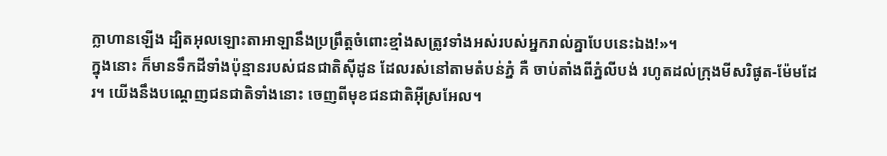ក្លាហានឡើង ដ្បិតអុលឡោះតាអាឡានឹងប្រព្រឹត្តចំពោះខ្មាំងសត្រូវទាំងអស់របស់អ្នករាល់គ្នាបែបនេះឯង!»។
ក្នុងនោះ ក៏មានទឹកដីទាំងប៉ុន្មានរបស់ជនជាតិស៊ីដូន ដែលរស់នៅតាមតំបន់ភ្នំ គឺ ចាប់តាំងពីភ្នំលីបង់ រហូតដល់ក្រុងមីសរិផូត-ម៉ែមដែរ។ យើងនឹងបណ្តេញជនជាតិទាំងនោះ ចេញពីមុខជនជាតិអ៊ីស្រអែល។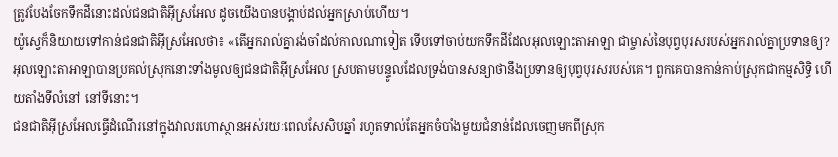ត្រូវបែងចែកទឹកដីនោះដល់ជនជាតិអ៊ីស្រអែល ដូចយើងបានបង្គាប់ដល់អ្នកស្រាប់ហើយ។
យ៉ូស្វេក៏និយាយទៅកាន់ជនជាតិអ៊ីស្រអែលថា៖ «តើអ្នករាល់គ្នារង់ចាំដល់កាលណាទៀត ទើបទៅចាប់យកទឹកដីដែលអុលឡោះតាអាឡា ជាម្ចាស់នៃបុព្វបុរសរបស់អ្នករាល់គ្នាប្រទានឲ្យ?
អុលឡោះតាអាឡាបានប្រគល់ស្រុកនោះទាំងមូលឲ្យជនជាតិអ៊ីស្រអែល ស្របតាមបន្ទូលដែលទ្រង់បានសន្យាថានឹងប្រទានឲ្យបុព្វបុរសរបស់គេ។ ពួកគេបានកាន់កាប់ស្រុកជាកម្មសិទ្ធិ ហើយតាំងទីលំនៅ នៅទីនោះ។
ជនជាតិអ៊ីស្រអែលធ្វើដំណើរនៅក្នុងវាលរហោស្ថានអស់រយៈពេលសែសិបឆ្នាំ រហូតទាល់តែអ្នកចំបាំងមួយជំនាន់ដែលចេញមកពីស្រុក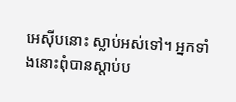អេស៊ីបនោះ ស្លាប់អស់ទៅ។ អ្នកទាំងនោះពុំបានស្តាប់ប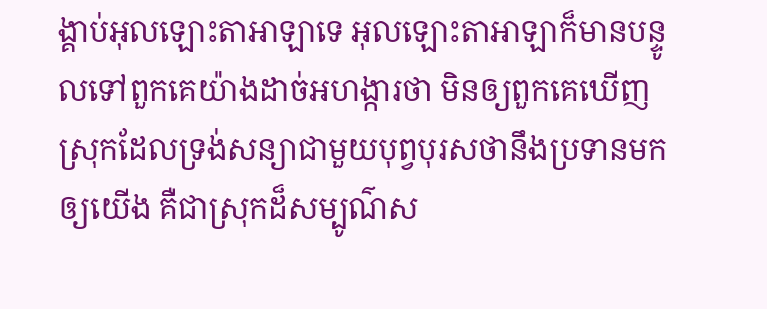ង្គាប់អុលឡោះតាអាឡាទេ អុលឡោះតាអាឡាក៏មានបន្ទូលទៅពួកគេយ៉ាងដាច់អហង្ការថា មិនឲ្យពួកគេឃើញស្រុកដែលទ្រង់សន្យាជាមួយបុព្វបុរសថានឹងប្រទានមកឲ្យយើង គឺជាស្រុកដ៏សម្បូណ៌ស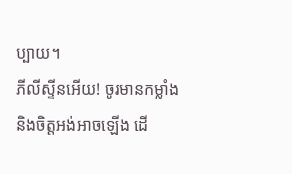ប្បាយ។
ភីលីស្ទីនអើយ! ចូរមានកម្លាំង និងចិត្តអង់អាចឡើង ដើ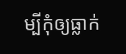ម្បីកុំឲ្យធ្លាក់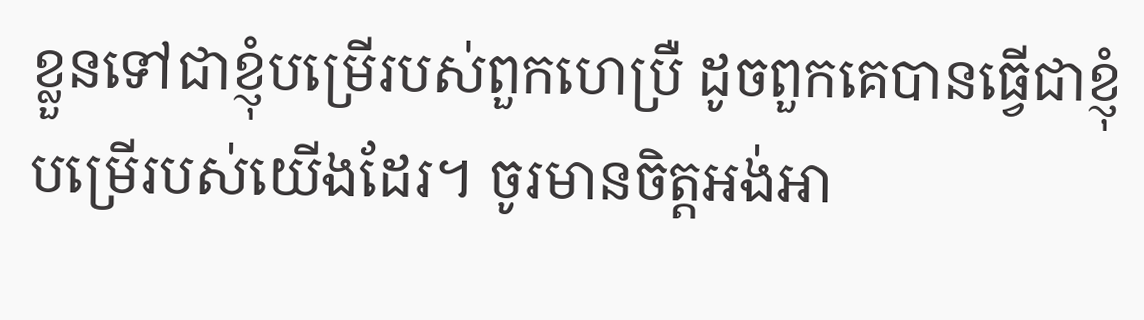ខ្លួនទៅជាខ្ញុំបម្រើរបស់ពួកហេប្រឺ ដូចពួកគេបានធ្វើជាខ្ញុំបម្រើរបស់យើងដែរ។ ចូរមានចិត្តអង់អា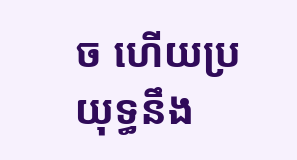ច ហើយប្រយុទ្ធនឹង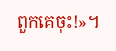ពួកគេចុះ!»។